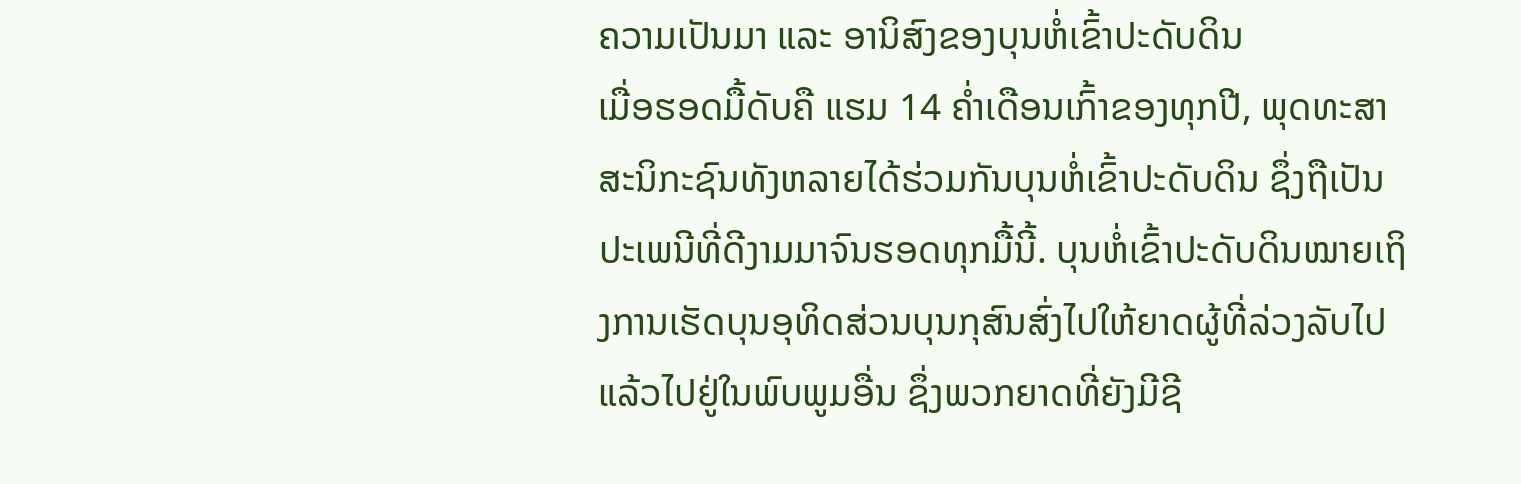ຄວາມເປັນມາ ແລະ ອານິສົງຂອງບຸນຫໍ່ເຂົ້າປະດັບດິນ
ເມື່ອຮອດມື້ດັບຄື ແຮມ 14 ຄໍ່າເດືອນເກົ້າຂອງທຸກປີ, ພຸດທະສາສະນິກະຊົນທັງຫລາຍໄດ້ຮ່ວມກັນບຸນຫໍ່ເຂົ້າປະດັບດິນ ຊຶ່ງຖືເປັນປະເພນີທີ່ດີງາມມາຈົນຮອດທຸກມື້ນີ້. ບຸນຫໍ່ເຂົ້າປະດັບດິນໝາຍເຖິງການເຮັດບຸນອຸທິດສ່ວນບຸນກຸສົນສົ່ງໄປໃຫ້ຍາດຜູ້ທີ່ລ່ວງລັບໄປແລ້ວໄປຢູ່ໃນພົບພູມອື່ນ ຊຶ່ງພວກຍາດທີ່ຍັງມີຊີ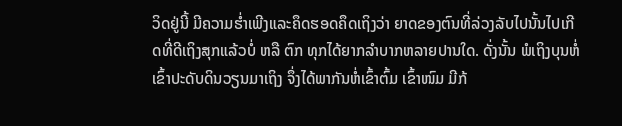ວິດຢູ່ນີ້ ມີຄວາມຮໍ່າເພີງແລະຄຶດຮອດຄຶດເຖິງວ່າ ຍາດຂອງຕົນທີ່ລ່ວງລັບໄປນັ້ນໄປເກີດທີ່ດີເຖິງສຸກແລ້ວບໍ່ ຫລື ຕົກ ທຸກໄດ້ຍາກລຳບາກຫລາຍປານໃດ. ດັ່ງນັ້ນ ພໍເຖິງບຸນຫໍ່ເຂົ້າປະດັບດິນວຽນມາເຖິງ ຈຶ່ງໄດ້ພາກັນຫໍ່ເຂົ້າຕົ້ມ ເຂົ້າໜົມ ມີກ້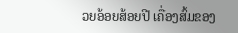ວຍອ້ອຍສ້ອຍປີ ເຄື່ອງສົ້ມຂອງ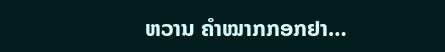ຫວານ ຄຳໝາກກອກຢາ…